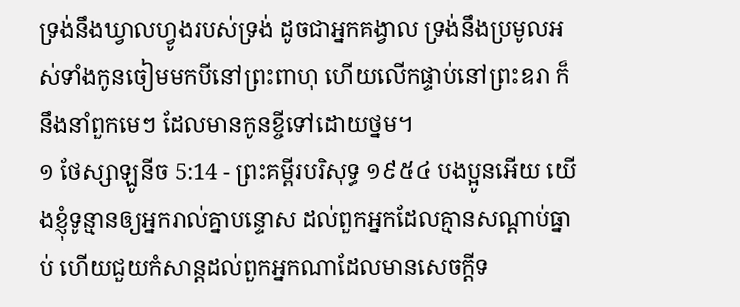ទ្រង់នឹងឃ្វាលហ្វូងរបស់ទ្រង់ ដូចជាអ្នកគង្វាល ទ្រង់នឹងប្រមូលអស់ទាំងកូនចៀមមកបីនៅព្រះពាហុ ហើយលើកផ្ទាប់នៅព្រះឧរា ក៏នឹងនាំពួកមេៗ ដែលមានកូនខ្ចីទៅដោយថ្នម។
១ ថែស្សាឡូនីច 5:14 - ព្រះគម្ពីរបរិសុទ្ធ ១៩៥៤ បងប្អូនអើយ យើងខ្ញុំទូន្មានឲ្យអ្នករាល់គ្នាបន្ទោស ដល់ពួកអ្នកដែលគ្មានសណ្តាប់ធ្នាប់ ហើយជួយកំសាន្តដល់ពួកអ្នកណាដែលមានសេចក្ដីទ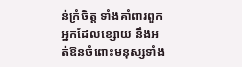ន់ក្រំចិត្ត ទាំងគាំពារពួកអ្នកដែលខ្សោយ នឹងអត់ឱនចំពោះមនុស្សទាំង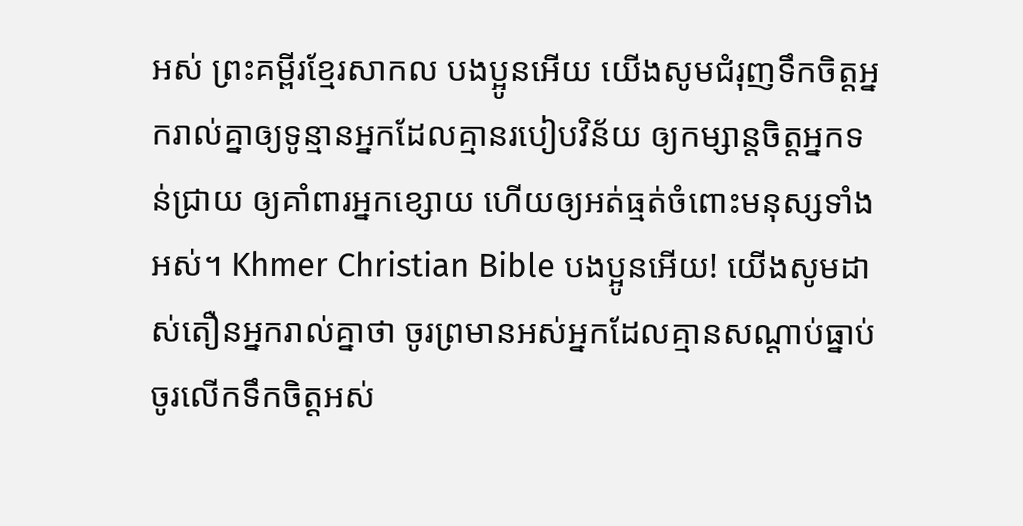អស់ ព្រះគម្ពីរខ្មែរសាកល បងប្អូនអើយ យើងសូមជំរុញទឹកចិត្តអ្នករាល់គ្នាឲ្យទូន្មានអ្នកដែលគ្មានរបៀបវិន័យ ឲ្យកម្សាន្តចិត្តអ្នកទន់ជ្រាយ ឲ្យគាំពារអ្នកខ្សោយ ហើយឲ្យអត់ធ្មត់ចំពោះមនុស្សទាំងអស់។ Khmer Christian Bible បងប្អូនអើយ! យើងសូមដាស់តឿនអ្នករាល់គ្នាថា ចូរព្រមានអស់អ្នកដែលគ្មានសណ្ដាប់ធ្នាប់ ចូរលើកទឹកចិត្ដអស់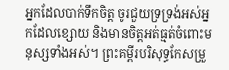អ្នកដែលបាក់ទឹកចិត្ដ ចូរជួយទ្រទ្រង់អស់អ្នកដែលខ្សោយ និងមានចិត្ដអត់ធ្មត់ចំពោះមនុស្សទាំងអស់។ ព្រះគម្ពីរបរិសុទ្ធកែសម្រួ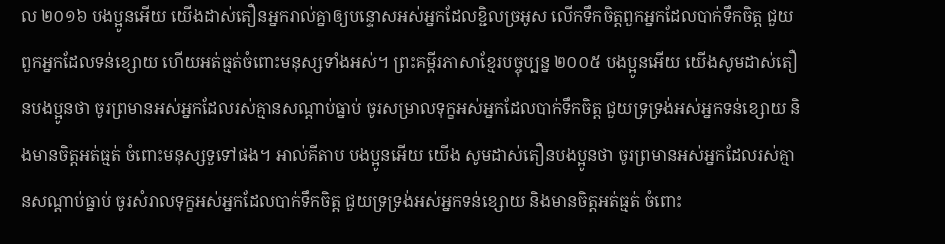ល ២០១៦ បងប្អូនអើយ យើងដាស់តឿនអ្នករាល់គ្នាឲ្យបន្ទោសអស់អ្នកដែលខ្ជិលច្រអូស លើកទឹកចិត្តពួកអ្នកដែលបាក់ទឹកចិត្ត ជួយពួកអ្នកដែលទន់ខ្សោយ ហើយអត់ធ្មត់ចំពោះមនុស្សទាំងអស់។ ព្រះគម្ពីរភាសាខ្មែរបច្ចុប្បន្ន ២០០៥ បងប្អូនអើយ យើងសូមដាស់តឿនបងប្អូនថា ចូរព្រមានអស់អ្នកដែលរស់គ្មានសណ្ដាប់ធ្នាប់ ចូរសម្រាលទុក្ខអស់អ្នកដែលបាក់ទឹកចិត្ត ជួយទ្រទ្រង់អស់អ្នកទន់ខ្សោយ និងមានចិត្តអត់ធ្មត់ ចំពោះមនុស្សទួទៅផង។ អាល់គីតាប បងប្អូនអើយ យើង សូមដាស់តឿនបងប្អូនថា ចូរព្រមានអស់អ្នកដែលរស់គ្មានសណ្ដាប់ធ្នាប់ ចូរសំរាលទុក្ខអស់អ្នកដែលបាក់ទឹកចិត្ដ ជួយទ្រទ្រង់អស់អ្នកទន់ខ្សោយ និងមានចិត្ដអត់ធ្មត់ ចំពោះ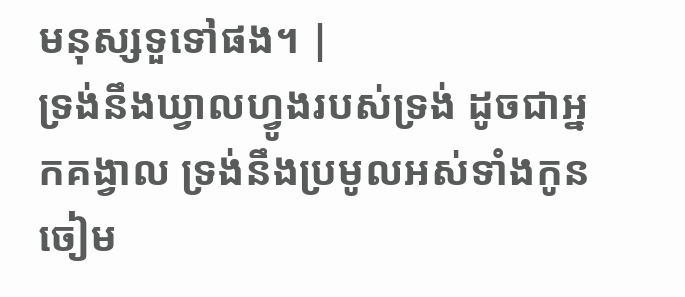មនុស្សទួទៅផង។ |
ទ្រង់នឹងឃ្វាលហ្វូងរបស់ទ្រង់ ដូចជាអ្នកគង្វាល ទ្រង់នឹងប្រមូលអស់ទាំងកូនចៀម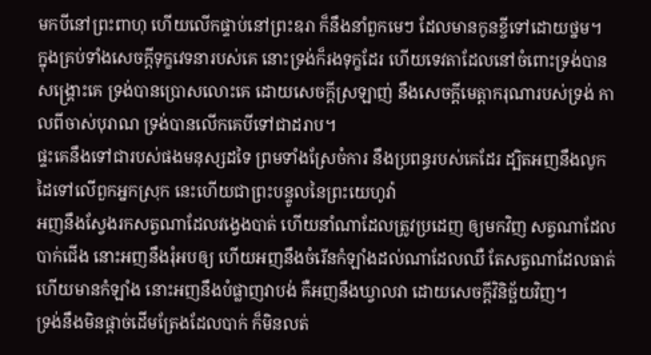មកបីនៅព្រះពាហុ ហើយលើកផ្ទាប់នៅព្រះឧរា ក៏នឹងនាំពួកមេៗ ដែលមានកូនខ្ចីទៅដោយថ្នម។
ក្នុងគ្រប់ទាំងសេចក្ដីទុក្ខវេទនារបស់គេ នោះទ្រង់ក៏រងទុក្ខដែរ ហើយទេវតាដែលនៅចំពោះទ្រង់បានសង្គ្រោះគេ ទ្រង់បានប្រោសលោះគេ ដោយសេចក្ដីស្រឡាញ់ នឹងសេចក្ដីមេត្តាករុណារបស់ទ្រង់ កាលពីចាស់បុរាណ ទ្រង់បានលើកគេបីទៅជាដរាប។
ផ្ទះគេនឹងទៅជារបស់ផងមនុស្សដទៃ ព្រមទាំងស្រែចំការ នឹងប្រពន្ធរបស់គេដែរ ដ្បិតអញនឹងលូកដៃទៅលើពួកអ្នកស្រុក នេះហើយជាព្រះបន្ទូលនៃព្រះយេហូវ៉ា
អញនឹងស្វែងរកសត្វណាដែលវង្វេងបាត់ ហើយនាំណាដែលត្រូវប្រដេញ ឲ្យមកវិញ សត្វណាដែលបាក់ជើង នោះអញនឹងរុំអបឲ្យ ហើយអញនឹងចំរើនកំឡាំងដល់ណាដែលឈឺ តែសត្វណាដែលធាត់ ហើយមានកំឡាំង នោះអញនឹងបំផ្លាញវាបង់ គឺអញនឹងឃ្វាលវា ដោយសេចក្ដីវិនិច្ឆ័យវិញ។
ទ្រង់នឹងមិនផ្តាច់ដើមត្រែងដែលបាក់ ក៏មិនលត់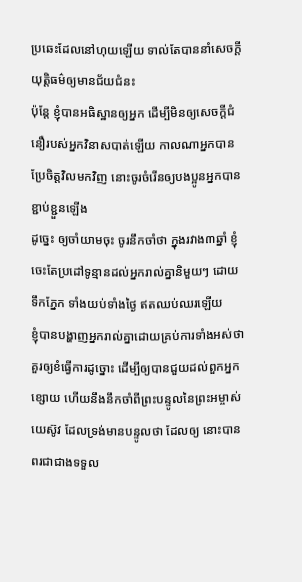ប្រឆេះដែលនៅហុយឡើយ ទាល់តែបាននាំសេចក្ដីយុត្តិធម៌ឲ្យមានជ័យជំនះ
ប៉ុន្តែ ខ្ញុំបានអធិស្ឋានឲ្យអ្នក ដើម្បីមិនឲ្យសេចក្ដីជំនឿរបស់អ្នកវិនាសបាត់ឡើយ កាលណាអ្នកបានប្រែចិត្តវិលមកវិញ នោះចូរចំរើនឲ្យបងប្អូនអ្នកបានខ្ជាប់ខ្ជួនឡើង
ដូច្នេះ ឲ្យចាំយាមចុះ ចូរនឹកចាំថា ក្នុងរវាង៣ឆ្នាំ ខ្ញុំចេះតែប្រដៅទូន្មានដល់អ្នករាល់គ្នានិមួយៗ ដោយទឹកភ្នែក ទាំងយប់ទាំងថ្ងៃ ឥតឈប់ឈរឡើយ
ខ្ញុំបានបង្ហាញអ្នករាល់គ្នាដោយគ្រប់ការទាំងអស់ថា គួរឲ្យខំធ្វើការដូច្នោះ ដើម្បីឲ្យបានជួយដល់ពួកអ្នកខ្សោយ ហើយនឹងនឹកចាំពីព្រះបន្ទូលនៃព្រះអម្ចាស់យេស៊ូវ ដែលទ្រង់មានបន្ទូលថា ដែលឲ្យ នោះបានពរជាជាងទទួល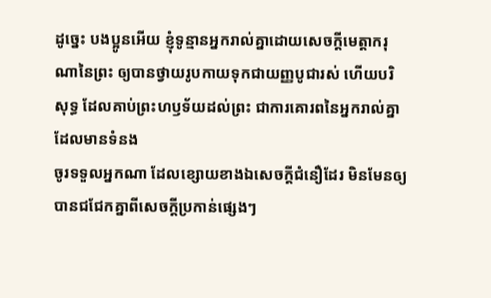ដូច្នេះ បងប្អូនអើយ ខ្ញុំទូន្មានអ្នករាល់គ្នាដោយសេចក្ដីមេត្តាករុណានៃព្រះ ឲ្យបានថ្វាយរូបកាយទុកជាយញ្ញបូជារស់ ហើយបរិសុទ្ធ ដែលគាប់ព្រះហឫទ័យដល់ព្រះ ជាការគោរពនៃអ្នករាល់គ្នា ដែលមានទំនង
ចូរទទួលអ្នកណា ដែលខ្សោយខាងឯសេចក្ដីជំនឿដែរ មិនមែនឲ្យបានជជែកគ្នាពីសេចក្ដីប្រកាន់ផ្សេងៗ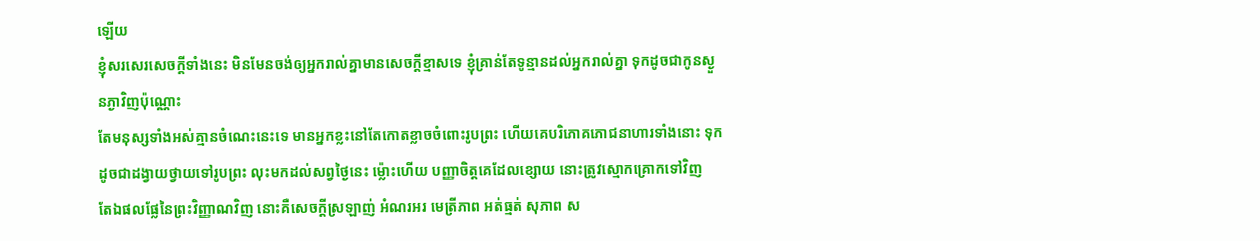ឡើយ
ខ្ញុំសរសេរសេចក្ដីទាំងនេះ មិនមែនចង់ឲ្យអ្នករាល់គ្នាមានសេចក្ដីខ្មាសទេ ខ្ញុំគ្រាន់តែទូន្មានដល់អ្នករាល់គ្នា ទុកដូចជាកូនស្ងួនភ្ងាវិញប៉ុណ្ណោះ
តែមនុស្សទាំងអស់គ្មានចំណេះនេះទេ មានអ្នកខ្លះនៅតែកោតខ្លាចចំពោះរូបព្រះ ហើយគេបរិភោគភោជនាហារទាំងនោះ ទុកដូចជាដង្វាយថ្វាយទៅរូបព្រះ លុះមកដល់សព្វថ្ងៃនេះ ម៉្លោះហើយ បញ្ញាចិត្តគេដែលខ្សោយ នោះត្រូវស្មោកគ្រោកទៅវិញ
តែឯផលផ្លែនៃព្រះវិញ្ញាណវិញ នោះគឺសេចក្ដីស្រឡាញ់ អំណរអរ មេត្រីភាព អត់ធ្មត់ សុភាព ស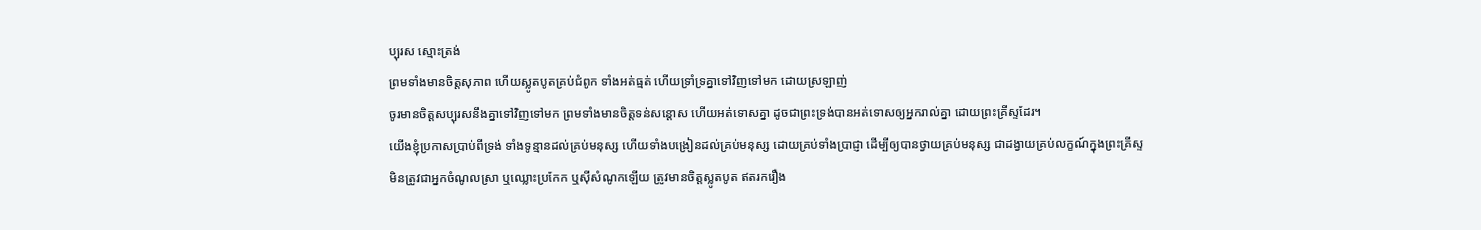ប្បុរស ស្មោះត្រង់
ព្រមទាំងមានចិត្តសុភាព ហើយស្លូតបូតគ្រប់ជំពូក ទាំងអត់ធ្មត់ ហើយទ្រាំទ្រគ្នាទៅវិញទៅមក ដោយស្រឡាញ់
ចូរមានចិត្តសប្បុរសនឹងគ្នាទៅវិញទៅមក ព្រមទាំងមានចិត្តទន់សន្តោស ហើយអត់ទោសគ្នា ដូចជាព្រះទ្រង់បានអត់ទោសឲ្យអ្នករាល់គ្នា ដោយព្រះគ្រីស្ទដែរ។
យើងខ្ញុំប្រកាសប្រាប់ពីទ្រង់ ទាំងទូន្មានដល់គ្រប់មនុស្ស ហើយទាំងបង្រៀនដល់គ្រប់មនុស្ស ដោយគ្រប់ទាំងប្រាជ្ញា ដើម្បីឲ្យបានថ្វាយគ្រប់មនុស្ស ជាដង្វាយគ្រប់លក្ខណ៍ក្នុងព្រះគ្រីស្ទ
មិនត្រូវជាអ្នកចំណូលស្រា ឬឈ្លោះប្រកែក ឬស៊ីសំណូកឡើយ ត្រូវមានចិត្តស្លូតបូត ឥតរករឿង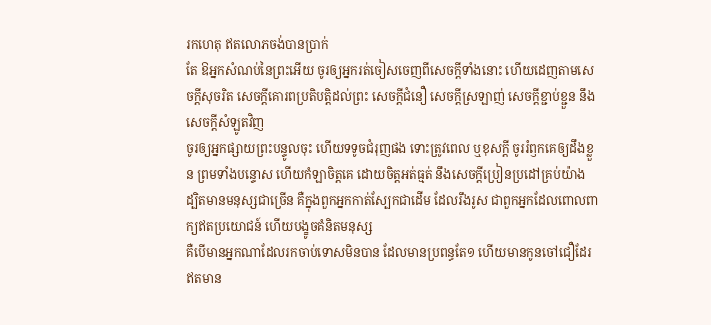រកហេតុ ឥតលោភចង់បានប្រាក់
តែ ឱអ្នកសំណប់នៃព្រះអើយ ចូរឲ្យអ្នករត់ចៀសចេញពីសេចក្ដីទាំងនោះ ហើយដេញតាមសេចក្ដីសុចរិត សេចក្ដីគោរពប្រតិបត្តិដល់ព្រះ សេចក្ដីជំនឿ សេចក្ដីស្រឡាញ់ សេចក្ដីខ្ជាប់ខ្ជួន នឹងសេចក្ដីសំឡូតវិញ
ចូរឲ្យអ្នកផ្សាយព្រះបន្ទូលចុះ ហើយទទូចជំរុញផង ទោះត្រូវពេល ឬខុសក្តី ចូររំឭកគេឲ្យដឹងខ្លួន ព្រមទាំងបន្ទោស ហើយកំឡាចិត្តគេ ដោយចិត្តអត់ធ្មត់ នឹងសេចក្ដីប្រៀនប្រដៅគ្រប់យ៉ាង
ដ្បិតមានមនុស្សជាច្រើន គឺក្នុងពួកអ្នកកាត់ស្បែកជាដើម ដែលរឹងរូស ជាពួកអ្នកដែលពោលពាក្យឥតប្រយោជន៍ ហើយបង្ខូចគំនិតមនុស្ស
គឺបើមានអ្នកណាដែលរកចាប់ទោសមិនបាន ដែលមានប្រពន្ធតែ១ ហើយមានកូនចៅជឿដែរ ឥតមាន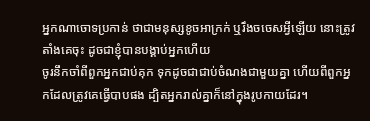អ្នកណាចោទប្រកាន់ ថាជាមនុស្សខូចអាក្រក់ ឬរឹងចចេសអ្វីឡើយ នោះត្រូវតាំងគេចុះ ដូចជាខ្ញុំបានបង្គាប់អ្នកហើយ
ចូរនឹកចាំពីពួកអ្នកជាប់គុក ទុកដូចជាជាប់ចំណងជាមួយគ្នា ហើយពីពួកអ្នកដែលត្រូវគេធ្វើបាបផង ដ្បិតអ្នករាល់គ្នាក៏នៅក្នុងរូបកាយដែរ។